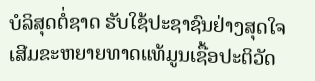ບໍລິສຸດຕໍ່ຊາດ ຮັບໃຊ້ປະຊາຊົນຢ່າງສຸດໃຈ ເສີມຂະຫຍາຍທາດແທ້ມູນເຊື້ອປະຕິວັດ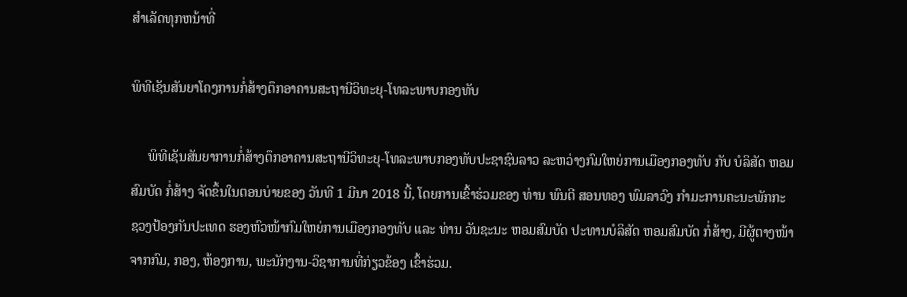ສໍາເລັດທຸກຫນ້າທີ່

ພິທີເຊັນສັນຍາໂຄງການກໍ່ສ້າງຕຶກອາຄານສະຖານີວິທະຍຸ-ໂທລະພາບກອງທັບ

     ພິທີເຊັນສັນຍາການກໍ່ສ້າງຕຶກອາຄານສະຖານີວິທະຍຸ-ໂທລະພາບກອງທັບປະຊາຊົນລາວ ລະຫວ່າງກົມໃຫຍ່ການເມືອງກອງທັບ ກັບ ບໍລິສັດ ຫອມ
ສົມບັດ ກໍ່ສ້າງ ຈັດຂຶ້ນໃນຕອນບ່າຍຂອງ ວັນທີ 1 ມີນາ 2018 ນີ້, ໂດຍການເຂົ້າຮ່ວມຂອງ ທ່ານ ພົນຕີ ສອນທອງ ພົມລາວົງ ກຳມະການຄະນະພັກກະ
ຊວງປ້ອງກັນປະເທດ ຮອງຫົວໜ້າກົມໃຫຍ່ການເມືອງກອງທັບ ແລະ ທ່ານ ວັນຊະນະ ຫອມສົມບັດ ປະທານບໍລິສັດ ຫອມສົມບັດ ກໍ່ສ້າງ, ມີຜູ້ຕາງໜ້າ
ຈາກກົມ, ກອງ, ຫ້ອງການ, ພະນັກງານ-ວິຊາການທີ່ກ່ຽວຂ້ອງ ເຂົ້າຮ່ວມ.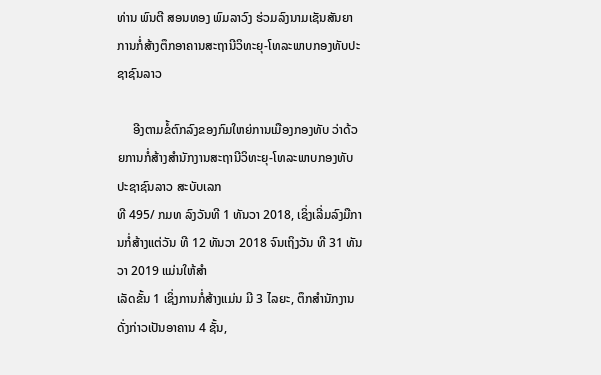ທ່ານ ພົນຕີ ສອນທອງ ພົມລາວົງ ຮ່ວມລົງນາມເຊັນສັນຍາການກໍ່ສ້າງຕຶກອາຄານສະຖານີວິທະຍຸ-ໂທລະພາບກອງທັບປະຊາຊົນລາວ

     ອີງຕາມຂໍ້ຕົກລົງຂອງກົມໃຫຍ່ການເມືອງກອງທັບ ວ່າດ້ວຍການກໍ່ສ້າງສຳນັກງານສະຖານີວິທະຍຸ-ໂທລະພາບກອງທັບປະຊາຊົນລາວ ສະບັບເລກ
ທີ 495/ ກມທ ລົງວັນທີ 1 ທັນວາ 2018, ເຊິ່ງເລີ່ມລົງມືການກໍ່ສ້າງແຕ່ວັນ ທີ 12 ທັນວາ 2018 ຈົນເຖິງວັນ ທີ 31 ທັນວາ 2019 ແມ່ນໃຫ້ສຳ
ເລັດຂັ້ນ 1 ເຊິ່ງການກໍ່ສ້າງແມ່ນ ມີ 3 ໄລຍະ, ຕຶກສຳນັກງານດັ່ງກ່າວເປັນອາຄານ 4 ຊັ້ນ,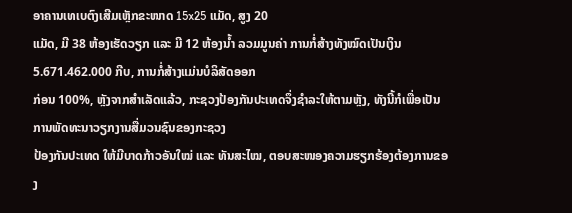ອາຄານເທເບຕົງເສີມເຫຼັກຂະໜາດ 15x25 ແມັດ, ສູງ 20
ແມັດ, ມີ 38 ຫ້ອງເຮັດວຽກ ແລະ ມີ 12 ຫ້ອງນໍ້າ ລວມມູນຄ່າ ການກໍ່ສ້າງທັງໝົດເປັນເງິນ 5.671.462.000 ກີບ, ການກໍ່ສ້າງແມ່ນບໍລິສັດອອກ
ກ່ອນ 100%, ຫຼັງຈາກສຳເລັດແລ້ວ, ກະຊວງປ້ອງກັນປະເທດຈຶ່ງຊຳລະໃຫ້ຕາມຫຼັງ, ທັງນີ້ກໍເພື່ອເປັນການພັດທະນາວຽກງານສື່ມວນຊົນຂອງກະຊວງ
ປ້ອງກັນປະເທດ ໃຫ້ມີບາດກ້າວອັນໃໝ່ ແລະ ທັນສະໄໝ, ຕອບສະໜອງຄວາມຮຽກຮ້ອງຕ້ອງການຂອງ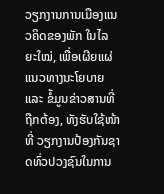ວຽກງານການເມືອງແນວຄິດຂອງພັກ ໃນໄລ
ຍະໃໝ່, ເພື່ອເຜີຍແຜ່ແນວທາງນະໂຍບາຍ ແລະ ຂໍ້ມູນຂ່າວສານທີ່ຖືກຕ້ອງ, ທັງຮັບໃຊ້ໜ້າທີ່ ວຽກງານປ້ອງກັນຊາດທົ່ວປວງຊົນໃນການ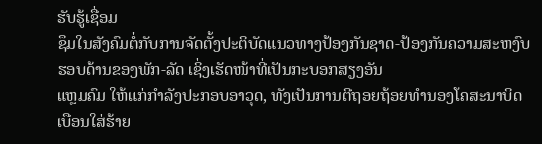ຮັບຮູ້ເຊື່ອມ
ຊຶມໃນສັງຄົມຕໍ່ກັບການຈັດຕັ້ງປະຕິບັດແນວທາງປ້ອງກັນຊາດ-ປ້ອງກັນຄວາມສະຫງົບ ຮອບດ້ານຂອງພັກ-ລັດ ເຊິ່ງເຮັດໜ້າທີ່ເປັນກະບອກສຽງອັນ
ແຫຼມຄົມ ໃຫ້ແກ່ກຳລັງປະກອບອາວຸດ, ທັງເປັນການຕີຖອຍຖ້ອຍທຳນອງໂຄສະນາບິດເບືອນໃສ່ຮ້າຍ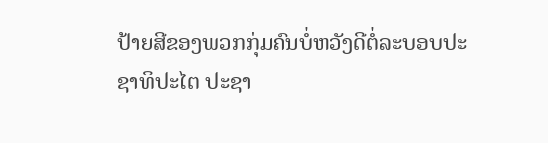ປ້າຍສີຂອງພວກກຸ່ມຄົນບໍ່ຫວັງດີຕໍ່ລະບອບປະ
ຊາທິປະໄຕ ປະຊາ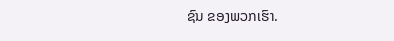ຊົນ ຂອງພວກເຮົາ.